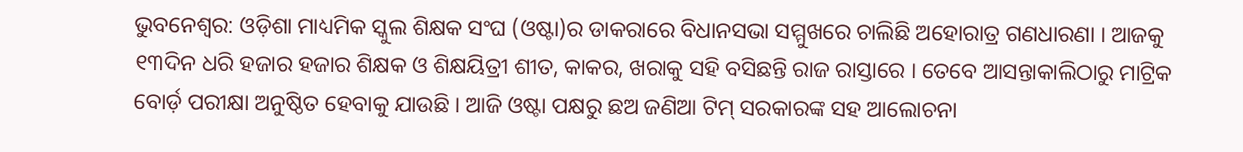ଭୁବନେଶ୍ବର: ଓଡ଼ିଶା ମାଧ୍ୟମିକ ସ୍କୁଲ ଶିକ୍ଷକ ସଂଘ (ଓଷ୍ଟା)ର ଡାକରାରେ ବିଧାନସଭା ସମ୍ମୁଖରେ ଚାଲିଛି ଅହୋରାତ୍ର ଗଣଧାରଣା । ଆଜକୁ ୧୩ଦିନ ଧରି ହଜାର ହଜାର ଶିକ୍ଷକ ଓ ଶିକ୍ଷୟିତ୍ରୀ ଶୀତ, କାକର, ଖରାକୁ ସହି ବସିଛନ୍ତି ରାଜ ରାସ୍ତାରେ । ତେବେ ଆସନ୍ତାକାଲିଠାରୁ ମାଟ୍ରିକ ବୋର୍ଡ଼ ପରୀକ୍ଷା ଅନୁଷ୍ଠିତ ହେବାକୁ ଯାଉଛି । ଆଜି ଓଷ୍ଟା ପକ୍ଷରୁ ଛଅ ଜଣିଆ ଟିମ୍ ସରକାରଙ୍କ ସହ ଆଲୋଚନା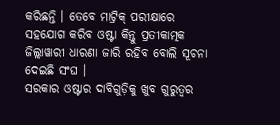କରିଛନ୍ତି । ତେବେ ମାଟ୍ରିକ୍ ପରୀକ୍ଷାରେ ସହଯୋଗ କରିବ ଓଷ୍ଟା କିନ୍ତୁ ପ୍ରତୀକାତ୍ମକ ଜିଲ୍ଲାୱାରୀ ଧାରଣା ଜାରି ରହିବ ବୋଲି ସୂଚନା ଦେଇଛି ସଂଘ ।
ସରକାର ଓଷ୍ଟାର ଦାବିଗୁଡ଼ିକୁ ଖୁବ ଗୁରୁତ୍ବର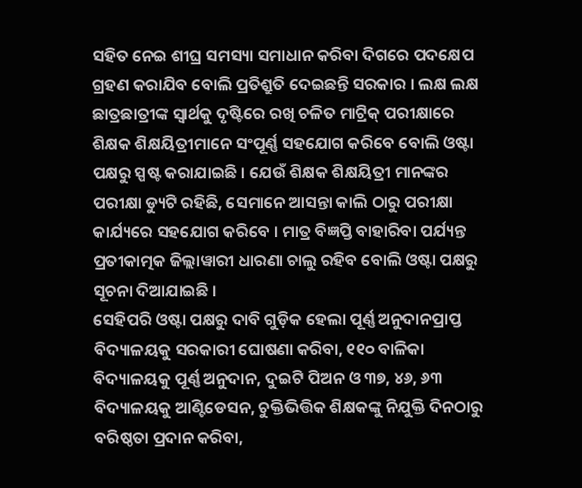ସହିତ ନେଇ ଶୀଘ୍ର ସମସ୍ୟା ସମାଧାନ କରିବା ଦିଗରେ ପଦକ୍ଷେପ ଗ୍ରହଣ କରାଯିବ ବୋଲି ପ୍ରତିଶ୍ରୁତି ଦେଇଛନ୍ତି ସରକାର । ଲକ୍ଷ ଲକ୍ଷ ଛାତ୍ରଛାତ୍ରୀଙ୍କ ସ୍ୱାର୍ଥକୁ ଦୃଷ୍ଟିରେ ରଖି ଚଳିତ ମାଟ୍ରିକ୍ ପରୀକ୍ଷାରେ ଶିକ୍ଷକ ଶିକ୍ଷୟିତ୍ରୀମାନେ ସଂପୂର୍ଣ୍ଣ ସହଯୋଗ କରିବେ ବୋଲି ଓଷ୍ଟା ପକ୍ଷରୁ ସ୍ପଷ୍ଟ କରାଯାଇଛି । ଯେଉଁ ଶିକ୍ଷକ ଶିକ୍ଷୟିତ୍ରୀ ମାନଙ୍କର ପରୀକ୍ଷା ଡ୍ୟୁଟି ରହିଛି, ସେମାନେ ଆସନ୍ତା କାଲି ଠାରୁ ପରୀକ୍ଷା କାର୍ଯ୍ୟରେ ସହଯୋଗ କରିବେ । ମାତ୍ର ବିଜ୍ଞପ୍ତି ବାହାରିବା ପର୍ଯ୍ୟନ୍ତ ପ୍ରତୀକାତ୍ମକ ଜିଲ୍ଲାୱାରୀ ଧାରଣା ଚାଲୁ ରହିବ ବୋଲି ଓଷ୍ଟା ପକ୍ଷରୁ ସୂଚନା ଦିଆଯାଇଛି ।
ସେହିପରି ଓଷ୍ଟା ପକ୍ଷରୁ ଦାବି ଗୁଡ଼ିକ ହେଲା ପୂର୍ଣ୍ଣ ଅନୁଦାନପ୍ରାପ୍ତ ବିଦ୍ୟାଳୟକୁ ସରକାରୀ ଘୋଷଣା କରିବା, ୧୧୦ ବାଳିକା ବିଦ୍ୟାଳୟକୁ ପୂର୍ଣ୍ଣ ଅନୁଦାନ, ଦୁଇଟି ପିଅନ ଓ ୩୭, ୪୬, ୬୩ ବିଦ୍ୟାଳୟକୁ ଆଣ୍ଟିଡେସନ, ଚୁକ୍ତିଭିତ୍ତିକ ଶିକ୍ଷକଙ୍କୁ ନିଯୁକ୍ତି ଦିନଠାରୁ ବରିଷ୍ଠତା ପ୍ରଦାନ କରିବା,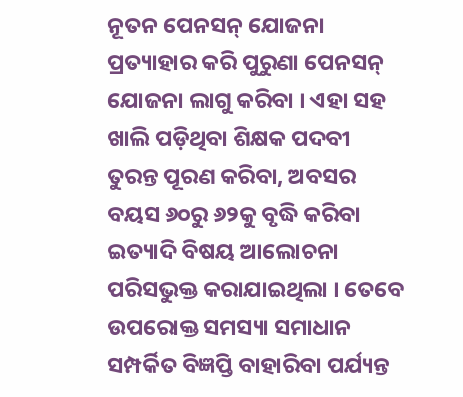ନୂତନ ପେନସନ୍ ଯୋଜନା ପ୍ରତ୍ୟାହାର କରି ପୁରୁଣା ପେନସନ୍ ଯୋଜନା ଲାଗୁ କରିବା । ଏହା ସହ ଖାଲି ପଡ଼ିଥିବା ଶିକ୍ଷକ ପଦବୀ ତୁରନ୍ତ ପୂରଣ କରିବା, ଅବସର ବୟସ ୬୦ରୁ ୬୨କୁ ବୃଦ୍ଧି କରିବା ଇତ୍ୟାଦି ବିଷୟ ଆଲୋଚନା ପରିସଭୁକ୍ତ କରାଯାଇଥିଲା । ତେବେ ଉପରୋକ୍ତ ସମସ୍ୟା ସମାଧାନ ସମ୍ପର୍କିତ ବିଜ୍ଞପ୍ତି ବାହାରିବା ପର୍ଯ୍ୟନ୍ତ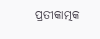ପ୍ରତୀକାତ୍ମକ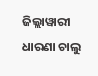ଜିଲ୍ଲାୱାରୀ ଧାରଣା ଚାଲୁ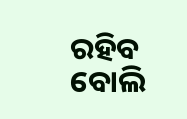ରହିବ ବୋଲି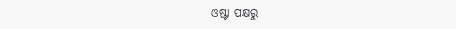ଓଷ୍ଟା ପକ୍ଷରୁ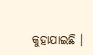କୁହାଯାଇଛି ।